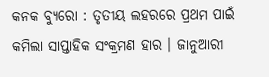କନକ ବ୍ୟୁରୋ : ତୃତୀୟ ଲହରରେ ପ୍ରଥମ ପାଇଁ କମିଲା ସାପ୍ତାହିକ ସଂକ୍ରମଣ ହାର । ଜାନୁଆରୀ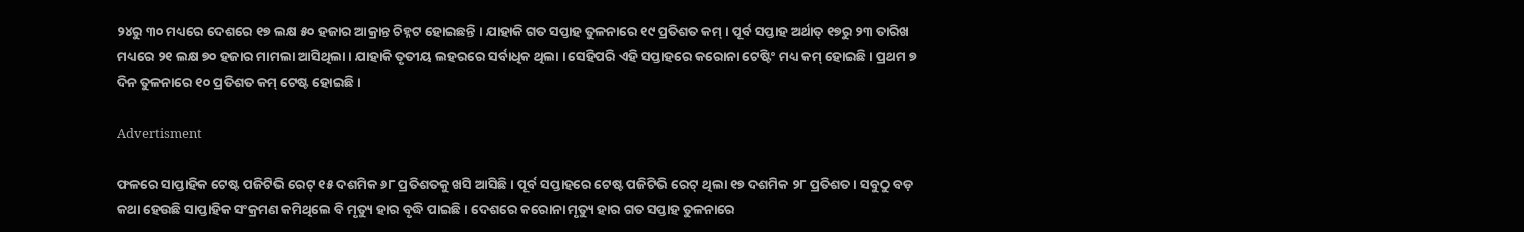୨୪ରୁ ୩୦ ମଧ୍ୟରେ ଦେଶରେ ୧୭ ଲକ୍ଷ ୫୦ ହଜାର ଆକ୍ରାନ୍ତ ଚିହ୍ନଟ ହୋଇଛନ୍ତି । ଯାହାକି ଗତ ସପ୍ତାହ ତୁଳନାରେ ୧୯ ପ୍ରତିଶତ କମ୍ । ପୂର୍ବ ସପ୍ତାହ ଅର୍ଥାତ୍ ୧୭ରୁ ୨୩ ତାରିଖ ମଧ୍ୟରେ ୨୧ ଲକ୍ଷ ୭୦ ହଜାର ମାମଲା ଆସିଥିଲା । ଯାହାକି ତୃତୀୟ ଲହରରେ ସର୍ବାଧିକ ଥିଲା । ସେହିପରି ଏହି ସପ୍ତାହରେ କରୋନା ଟେଷ୍ଟିଂ ମଧ୍ୟ କମ୍ ହୋଇଛି । ପ୍ରଥମ ୭ ଦିନ ତୁଳନାରେ ୧୦ ପ୍ରତିଶତ କମ୍ ଟେଷ୍ଟ ହୋଇଛି ।

Advertisment

ଫଳରେ ସାପ୍ତାହିକ ଟେଷ୍ଟ ପଜିଟିଭି ରେଟ୍ ୧୫ ଦଶମିକ ୬୮ ପ୍ରତିଶତକୁ ଖସି ଆସିଛି । ପୂର୍ବ ସପ୍ତାହରେ ଟେଷ୍ଟ ପଜିଟିଭି ରେଟ୍ ଥିଲା ୧୭ ଦଶମିକ ୨୮ ପ୍ରତିଶତ । ସବୁଠୁ ବଡ଼ କଥା ହେଉଛି ସାପ୍ତାହିକ ସଂକ୍ରମଣ କମିଥିଲେ ବି ମୃତ୍ୟୁ ହାର ବୃଦ୍ଧି ପାଇଛି । ଦେଶରେ କରୋନା ମୃତ୍ୟୁ ହାର ଗତ ସପ୍ତାହ ତୁଳନାରେ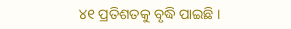୪୧ ପ୍ରତିଶତକୁ ବୃଦ୍ଧି ପାଇଛି ।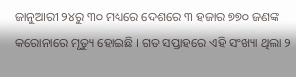ଜାନୁଆରୀ ୨୪ରୁ ୩୦ ମଧ୍ୟରେ ଦେଶରେ ୩ ହଜାର ୭୭୦ ଜଣଙ୍କ କରୋନାରେ ମୃତ୍ୟୁ ହୋଇଛି । ଗତ ସପ୍ତାହରେ ଏହି ସଂଖ୍ୟା ଥିଲା ୨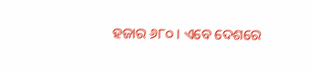ହଜାର ୬୮୦ । ଏବେ ଦେଶରେ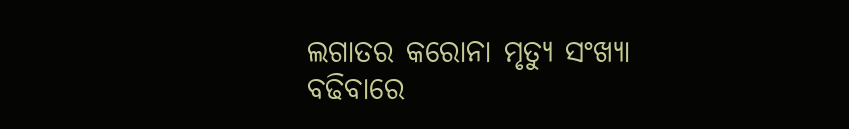ଲଗାତର କରୋନା ମୃତ୍ୟୁ ସଂଖ୍ୟା ବଢିବାରେ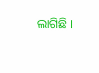ଲାଗିଛି ।